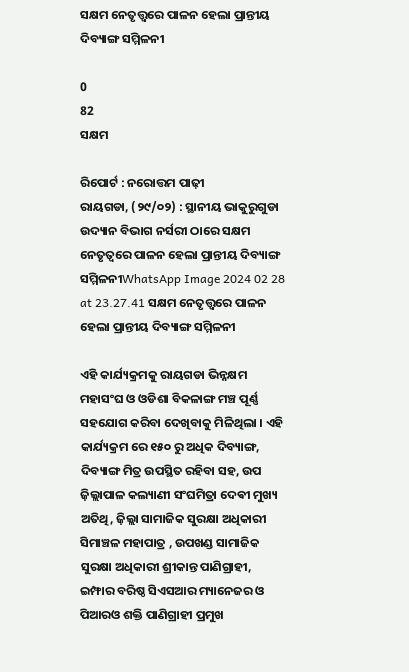ସକ୍ଷମ ନେତୃତ୍ତ୍ଵରେ ପାଳନ ହେଲା ପ୍ରାନ୍ତୀୟ ଦିବ୍ୟାଙ୍ଗ ସମ୍ମିଳନୀ

0
82
ସକ୍ଷମ

ରିପୋର୍ଟ : ନରୋତ୍ତମ ପାଢ଼ୀ
ରାୟଗଡା, (୨୯/୦୨) : ସ୍ଥାନୀୟ ଭାକୁରୁଗୁଡା ଉଦ୍ୟାନ ବିଭାଗ ନର୍ସରୀ ଠାରେ ସକ୍ଷମ ନେତୃତ୍ୱରେ ପାଳନ ହେଲା ପ୍ରାନ୍ତୀୟ ଦିବ୍ୟାଙ୍ଗ ସମ୍ମିଳନୀWhatsApp Image 2024 02 28 at 23.27.41 ସକ୍ଷମ ନେତୃତ୍ତ୍ଵରେ ପାଳନ ହେଲା ପ୍ରାନ୍ତୀୟ ଦିବ୍ୟାଙ୍ଗ ସମ୍ମିଳନୀ

ଏହି କାର୍ଯ୍ୟକ୍ରମକୁ ରାୟଗଡା ଭିନ୍ନକ୍ଷମ ମହାସଂଘ ଓ ଓଡିଶା ବିକଳାଙ୍ଗ ମଞ୍ଚ ପୂର୍ଣ୍ଣ ସହଯୋଗ କରିବା ଦେଖିବାକୁ ମିଳିଥିଲା । ଏହି କାର୍ଯ୍ୟକ୍ରମ ରେ ୧୫୦ ରୁ ଅଧିକ ଦିବ୍ୟାଙ୍ଗ, ଦିବ୍ୟାଙ୍ଗ ମିତ୍ର ଉପସ୍ଥିତ ରହିବା ସହ, ଉପ ଜ଼ିଲ୍ଲାପାଳ କଲ୍ୟାଣୀ ସଂଘମିତ୍ରା ଦେଵୀ ମୁଖ୍ୟ ଅତିଥି, ଜ଼ିଲ୍ଲା ସାମାଜିକ ସୁରକ୍ଷା ଅଧିକାରୀ ସିମାଞ୍ଚଳ ମହାପାତ୍ର , ଉପଖଣ୍ଡ ସାମାଜିକ ସୁରକ୍ଷା ଅଧିକାରୀ ଶ୍ରୀକାନ୍ତ ପାଣିଗ୍ରାହୀ, ଇମ୍ଫାର ବରିଷ୍ଠ ସିଏସଆର ମ୍ୟାନେଜର ଓ ପିଆରଓ ଶକ୍ତି ପାଣିଗ୍ରାହୀ ପ୍ରମୁଖ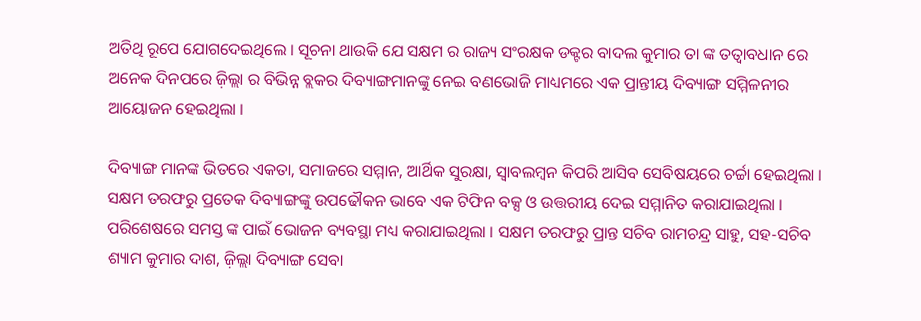ଅତିଥି ରୂପେ ଯୋଗଦେଇଥିଲେ । ସୂଚନା ଥାଉକି ଯେ ସକ୍ଷମ ର ରାଜ୍ୟ ସଂରକ୍ଷକ ଡକ୍ଟର ବାଦଲ କୁମାର ତା ଙ୍କ ତତ୍ୱାବଧାନ ରେ ଅନେକ ଦିନପରେ ଜ଼ିଲ୍ଲା ର ବିଭିନ୍ନ ବ୍ଲକର ଦିବ୍ୟାଙ୍ଗମାନଙ୍କୁ ନେଇ ବଣଭୋଜି ମାଧ୍ୟମରେ ଏକ ପ୍ରାନ୍ତୀୟ ଦିବ୍ୟାଙ୍ଗ ସମ୍ମିଳନୀର ଆୟୋଜନ ହେଇଥିଲା ।

ଦିବ୍ୟାଙ୍ଗ ମାନଙ୍କ ଭିତରେ ଏକତା, ସମାଜରେ ସମ୍ମାନ, ଆର୍ଥିକ ସୁରକ୍ଷା, ସ୍ୱାବଲମ୍ବନ କିପରି ଆସିବ ସେବିଷୟରେ ଚର୍ଚ୍ଚା ହେଇଥିଲା । ସକ୍ଷମ ତରଫରୁ ପ୍ରତେକ ଦିବ୍ୟାଙ୍ଗଙ୍କୁ ଉପଢୌକନ ଭାବେ ଏକ ଟିଫିନ ବକ୍ସ ଓ ଉତ୍ତରୀୟ ଦେଇ ସମ୍ମାନିତ କରାଯାଇଥିଲା । ପରିଶେଷରେ ସମସ୍ତ ଙ୍କ ପାଇଁ ଭୋଜନ ବ୍ୟବସ୍ଥା ମଧ୍ୟ କରାଯାଇଥିଲା । ସକ୍ଷମ ତରଫରୁ ପ୍ରାନ୍ତ ସଚିବ ରାମଚନ୍ଦ୍ର ସାହୁ, ସହ-ସଚିବ ଶ୍ୟାମ କୁମାର ଦାଶ, ଜ଼ିଲ୍ଲା ଦିବ୍ୟାଙ୍ଗ ସେବା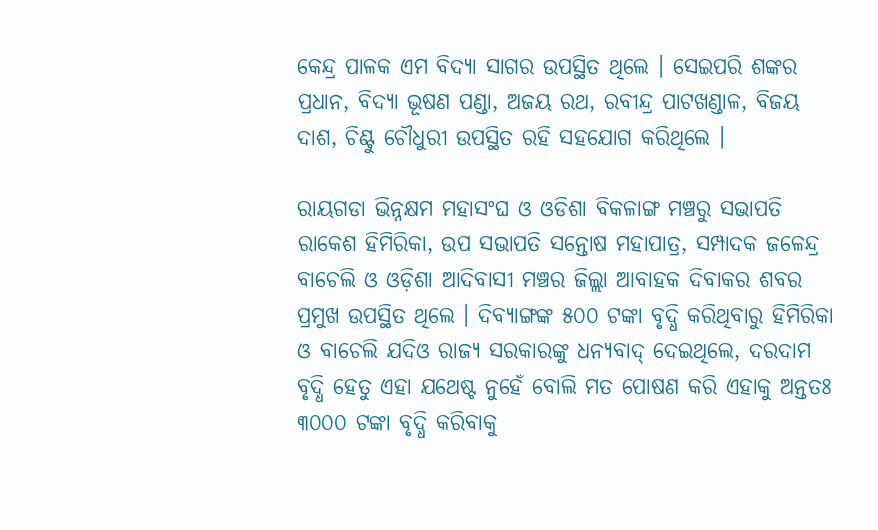କେନ୍ଦ୍ର ପାଳକ ଏମ ବିଦ୍ୟା ସାଗର ଉପସ୍ଥିତ ଥିଲେ । ସେଇପରି ଶଙ୍କର ପ୍ରଧାନ, ବିଦ୍ୟା ଭୂଷଣ ପଣ୍ଡା, ଅଜୟ ରଥ, ରବୀନ୍ଦ୍ର ପାଟଖଣ୍ଡାଳ, ବିଜୟ ଦାଶ, ଚିଣ୍ଟୁ ଚୌଧୁରୀ ଉପସ୍ଥିତ ରହି ସହଯୋଗ କରିଥିଲେ ।

ରାୟଗଡା ଭିନ୍ନକ୍ଷମ ମହାସଂଘ ଓ ଓଡିଶା ବିକଳାଙ୍ଗ ମଞ୍ଚରୁ ସଭାପତି ରାକେଶ ହିମିରିକା, ଉପ ସଭାପତି ସନ୍ତୋଷ ମହାପାତ୍ର, ସମ୍ପାଦକ ଜଳେନ୍ଦ୍ର ବାଚେଲି ଓ ଓଡ଼ିଶା ଆଦିବାସୀ ମଞ୍ଚର ଜିଲ୍ଲା ଆବାହକ ଦିବାକର ଶବର ପ୍ରମୁଖ ଉପସ୍ଥିତ ଥିଲେ । ଦିବ୍ୟାଙ୍ଗଙ୍କ ୫୦୦ ଟଙ୍କା ବୃଦ୍ଧି କରିଥିବାରୁ ହିମିରିକା ଓ ବାଚେଲି ଯଦିଓ ରାଜ୍ୟ ସରକାରଙ୍କୁ ଧନ୍ୟବାଦ୍ ଦେଇଥିଲେ, ଦରଦାମ ବୃଦ୍ଧି ହେତୁ ଏହା ଯଥେଷ୍ଟ ନୁହେଁ ବୋଲି ମତ ପୋଷଣ କରି ଏହାକୁ ଅନ୍ତତଃ ୩୦୦୦ ଟଙ୍କା ବୃଦ୍ଧି କରିବାକୁ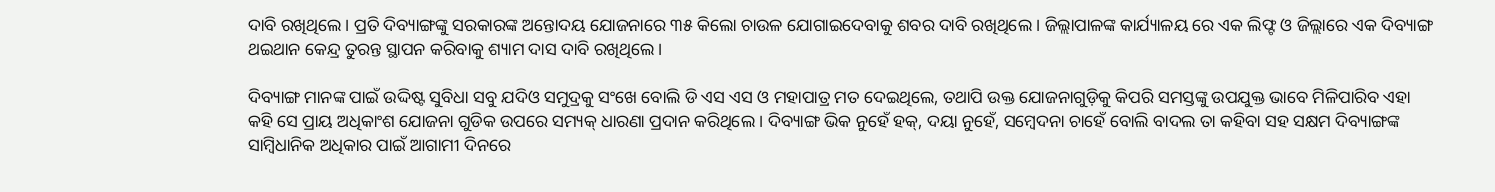ଦାବି ରଖିଥିଲେ । ପ୍ରତି ଦିବ୍ୟାଙ୍ଗଙ୍କୁ ସରକାରଙ୍କ ଅନ୍ତୋଦୟ ଯୋଜନାରେ ୩୫ କିଲୋ ଚାଉଳ ଯୋଗାଇଦେବାକୁ ଶବର ଦାବି ରଖିଥିଲେ । ଜିଲ୍ଲାପାଳଙ୍କ କାର୍ଯ୍ୟାଳୟ ରେ ଏକ ଲିଫ୍ଟ ଓ ଜିଲ୍ଲାରେ ଏକ ଦିବ୍ୟାଙ୍ଗ ଥଇଥାନ କେନ୍ଦ୍ର ତୁରନ୍ତ ସ୍ଥାପନ କରିବାକୁ ଶ୍ୟାମ ଦାସ ଦାବି ରଖିଥିଲେ ।

ଦିବ୍ୟାଙ୍ଗ ମାନଙ୍କ ପାଇଁ ଉଦ୍ଦିଷ୍ଟ ସୁବିଧା ସବୁ ଯଦିଓ ସମୁଦ୍ରକୁ ସଂଖେ ବୋଲି ଡି ଏସ ଏସ ଓ ମହାପାତ୍ର ମତ ଦେଇଥିଲେ, ତଥାପି ଉକ୍ତ ଯୋଜନାଗୁଡ଼ିକୁ କିପରି ସମସ୍ତଙ୍କୁ ଉପଯୁକ୍ତ ଭାବେ ମିଳିପାରିବ ଏହା କହି ସେ ପ୍ରାୟ ଅଧିକାଂଶ ଯୋଜନା ଗୁଡିକ ଉପରେ ସମ୍ୟକ୍ ଧାରଣା ପ୍ରଦାନ କରିଥିଲେ । ଦିବ୍ୟାଙ୍ଗ ଭିକ ନୁହେଁ ହକ୍, ଦୟା ନୁହେଁ, ସମ୍ବେଦନା ଚାହେଁ ବୋଲି ବାଦଲ ତା କହିବା ସହ ସକ୍ଷମ ଦିବ୍ୟାଙ୍ଗଙ୍କ ସାମ୍ବିଧାନିକ ଅଧିକାର ପାଇଁ ଆଗାମୀ ଦିନରେ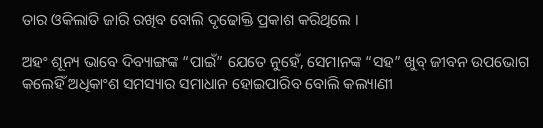ତାର ଓକିଲାତି ଜାରି ରଖିବ ବୋଲି ଦୃଢୋକ୍ତି ପ୍ରକାଶ କରିଥିଲେ ।

ଅହଂ ଶୂନ୍ୟ ଭାବେ ଦିବ୍ୟାଙ୍ଗଙ୍କ “ପାଇଁ” ଯେତେ ନୁହେଁ, ସେମାନଙ୍କ “ସହ” ଖୁବ୍ ଜୀବନ ଉପଭୋଗ କଲେହିଁ ଅଧିକାଂଶ ସମସ୍ୟାର ସମାଧାନ ହୋଇପାରିବ ବୋଲି କଲ୍ୟାଣୀ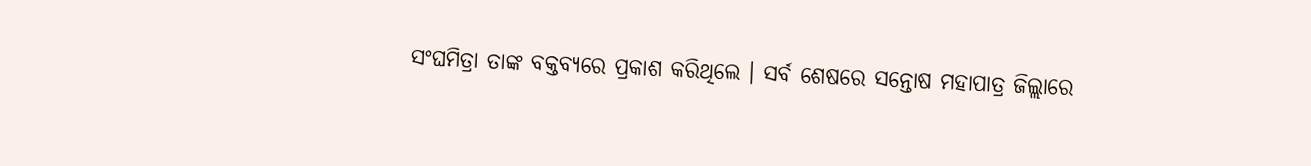ସଂଘମିତ୍ରା ତାଙ୍କ ବକ୍ତବ୍ୟରେ ପ୍ରକାଶ କରିଥିଲେ । ସର୍ବ ଶେଷରେ ସନ୍ତୋଷ ମହାପାତ୍ର ଜିଲ୍ଲାରେ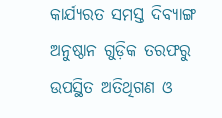କାର୍ଯ୍ୟରତ ସମସ୍ତ ଦିବ୍ୟାଙ୍ଗ ଅନୁଷ୍ଠାନ ଗୁଡ଼ିକ ତରଫରୁ ଉପସ୍ଥିତ ଅତିଥିଗଣ ଓ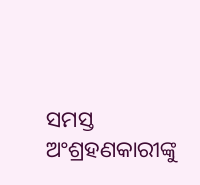ସମସ୍ତ ଅଂଶ୍ରହଣକାରୀଙ୍କୁ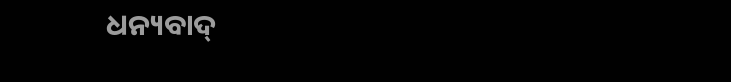ଧନ୍ୟବାଦ୍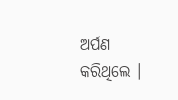ଅର୍ପଣ କରିଥିଲେ ।